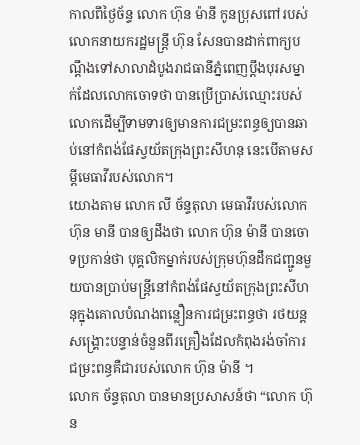កាលពីថ្ងៃច័ន្ទ លោក ហ៊ុន ម៉ានី កូនប្រុសពៅរបស់លោកនាយករដ្ឋមន្ត្រី ហ៊ុន សែនបានដាក់ពាក្យបណ្តឹងទៅសាលាដំបូងរាជធានីភ្នំពេញប្តឹងបុរសម្នាក់ដែលលោកចោទថា បានប្រើប្រាស់ឈ្មោះរបស់លោកដើម្បីទាមទារឲ្យមានការជម្រះពន្ធឲ្យបានឆាប់នៅកំពង់ផែស្វយ័តក្រុងព្រះសីហនុ នេះបើតាមសម្ដីមេធាវីរបស់លោក។
យោងតាម លោក លី ច័ន្ទតុលា មេធាវីរបស់លោក ហ៊ុន មានី បានឲ្យដឹងថា លោក ហ៊ុន ម៉ានី បានចោទប្រកាន់ថា បុគ្គលិកម្នាក់របស់ក្រុមហ៊ុនដឹកជញ្ជូនមួយបានប្រាប់មន្ត្រីនៅកំពង់ផែស្វយ័តក្រុងព្រះសីហនុក្នុងគោលបំណងពន្លឿនការជម្រះពន្ធថា រថយន្តសង្គ្រោះបន្ទាន់ចំនួនពីរគ្រឿងដែលកំពុងរង់ចាំការជម្រះពន្ធគឺជារបស់លោក ហ៊ុន ម៉ានី ។
លោក ច័ន្ទតុលា បានមានប្រសាសន៍ថា “លោក ហ៊ុន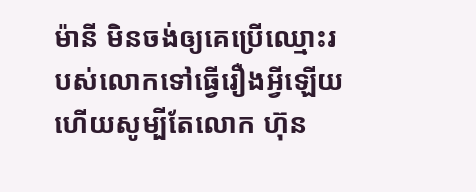ម៉ានី មិនចង់ឲ្យគេប្រើឈ្មោះរបស់លោកទៅធ្វើរឿងអ្វីឡើយ ហើយសូម្បីតែលោក ហ៊ុន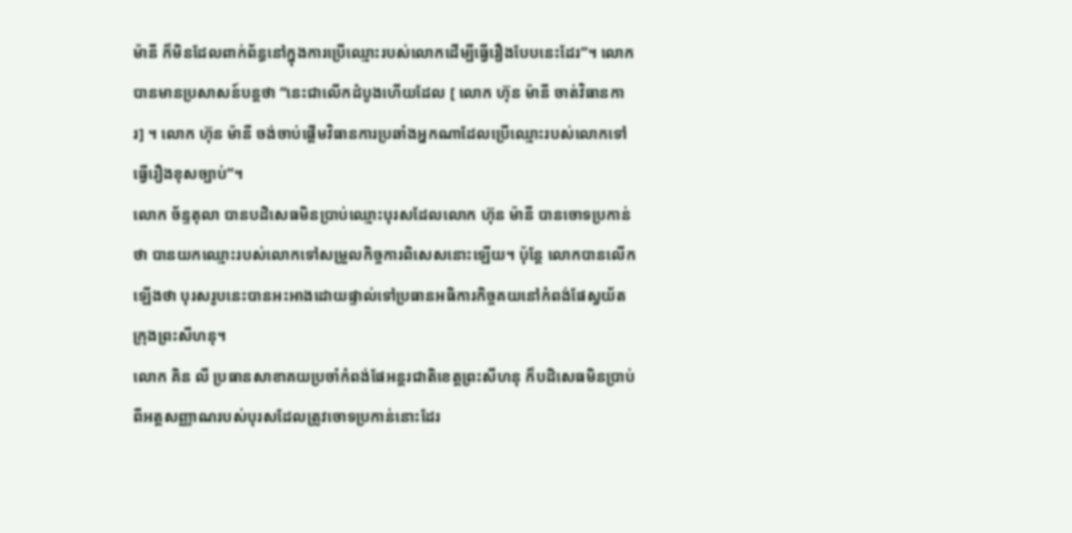ម៉ានី ក៏មិនដែលពាក់ព័ន្ធនៅក្នុងការប្រើឈ្មោះរបស់លោកដើម្បីធ្វើរឿងបែបនេះដែរ”។ លោកបានមានប្រសាសន៍បន្តថា “នេះជាលើកដំបូងហើយដែល [ លោក ហ៊ុន ម៉ានី ចាត់វិធានការ] ។ លោក ហ៊ុន ម៉ានី ចង់ចាប់ផ្តើមវិធានការប្រឆាំងអ្នកណាដែលប្រើឈ្មោះរបស់លោកទៅធ្វើរឿងខុសច្បាប់”។
លោក ច័ន្ទតុលា បានបដិសេធមិនប្រាប់ឈ្មោះបុរសដែលលោក ហ៊ុន ម៉ានី បានចោទប្រកាន់ថា បានយកឈ្មោះរបស់លោកទៅសម្រួលកិច្ចការពិសេសនោះឡើយ។ ប៉ុន្តែ លោកបានលើកឡើងថា បុរសរូបនេះបានអះអាងដោយផ្ទាល់ទៅប្រធានអធិការកិច្ចគយនៅកំពង់ផែស្វយ័តក្រុងព្រះសីហនុ។
លោក គិន លី ប្រធានសាខាគយប្រចាំកំពង់ផែអន្តរជាតិខេត្តព្រះសីហនុ ក៏បដិសេធមិនប្រាប់ពីអត្តសញ្ញាណរបស់បុរសដែលត្រូវចោទប្រកាន់នោះដែរ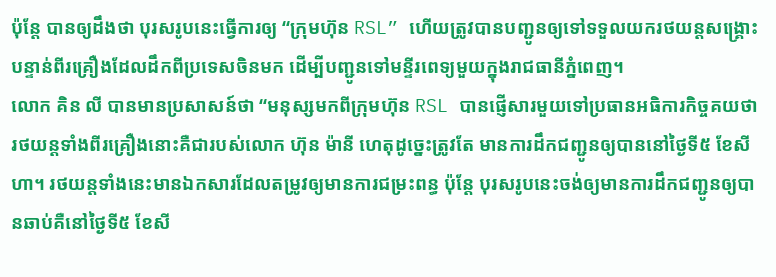ប៉ុន្តែ បានឲ្យដឹងថា បុរសរូបនេះធ្វើការឲ្យ “ក្រុមហ៊ុន RSL” ហើយត្រូវបានបញ្ជូនឲ្យទៅទទួលយករថយន្តសង្គ្រោះបន្ទាន់ពីរគ្រឿងដែលដឹកពីប្រទេសចិនមក ដើម្បីបញ្ជូនទៅមន្ទីរពេទ្យមួយក្នុងរាជធានីភ្នំពេញ។
លោក គិន លី បានមានប្រសាសន៍ថា “មនុស្សមកពីក្រុមហ៊ុន RSL បានផ្ញើសារមួយទៅប្រធានអធិការកិច្ចគយថា រថយន្តទាំងពីរគ្រឿងនោះគឺជារបស់លោក ហ៊ុន ម៉ានី ហេតុដូច្នេះត្រូវតែ មានការដឹកជញ្ជូនឲ្យបាននៅថ្ងៃទី៥ ខែសីហា។ រថយន្តទាំងនេះមានឯកសារដែលតម្រូវឲ្យមានការជម្រះពន្ធ ប៉ុន្តែ បុរសរូបនេះចង់ឲ្យមានការដឹកជញ្ជូនឲ្យបានឆាប់គឺនៅថ្ងៃទី៥ ខែសី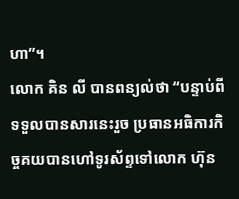ហា”។
លោក គិន លី បានពន្យល់ថា “បន្ទាប់ពីទទួលបានសារនេះរួច ប្រធានអធិការកិច្ចគយបានហៅទូរស័ព្ទទៅលោក ហ៊ុន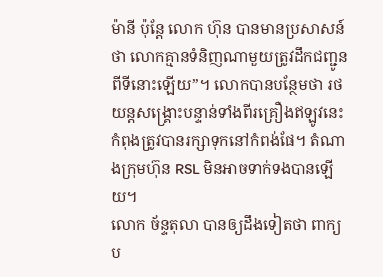ម៉ានី ប៉ុន្តែ លោក ហ៊ុន បានមានប្រសាសន៍ថា លោកគ្មានទំនិញណាមួយត្រូវដឹកជញ្ជូនពីទីនោះឡើយ”។ លោកបានបន្ថែមថា រថយន្តសង្គ្រោះបន្ទាន់ទាំងពីរគ្រឿងឥឡូវនេះ កំពុងត្រូវបានរក្សាទុកនៅកំពង់ផែ។ តំណាងក្រុមហ៊ុន RSL មិនអាចទាក់ទងបានឡើយ។
លោក ច័ន្ទតុលា បានឲ្យដឹងទៀតថា ពាក្យប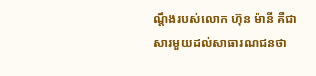ណ្តឹងរបស់លោក ហ៊ុន ម៉ានី គឺជាសារមួយដល់សាធារណជនថា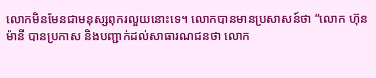លោកមិនមែនជាមនុស្សពុករលួយនោះទេ។ លោកបានមានប្រសាសន៍ថា “លោក ហ៊ុន ម៉ានី បានប្រកាស និងបញ្ជាក់ដល់សាធារណជនថា លោក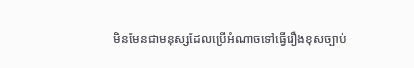មិនមែនជាមនុស្សដែលប្រើអំណាចទៅធ្វើរឿងខុសច្បាប់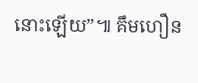នោះឡើយ”៕ គឹមហឿន